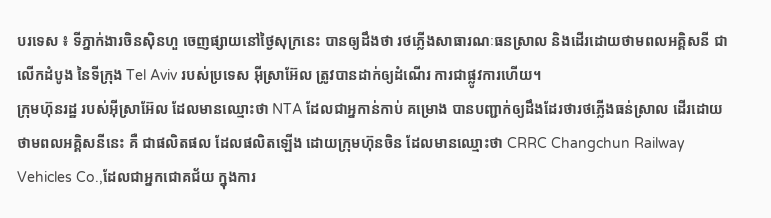បរទេស ៖ ទីភ្នាក់ងារចិនស៊ិនហួ ចេញផ្សាយនៅថ្ងៃសុក្រនេះ បានឲ្យដឹងថា រថភ្លើងសាធារណៈធនស្រាល និងដើរដោយថាមពលអគ្គិសនី ជាលើកដំបូង នៃទីក្រុង Tel Aviv របស់ប្រទេស អ៊ីស្រាអ៊ែល ត្រូវបានដាក់ឲ្យដំណើរ ការជាផ្លូវការហើយ។
ក្រុមហ៊ុនរដ្ឋ របស់អ៊ីស្រាអ៊ែល ដែលមានឈ្មោះថា NTA ដែលជាអ្នកាន់កាប់ គម្រោង បានបញ្ជាក់ឲ្យដឹងដែរថារថភ្លើងធន់ស្រាល ដើរដោយថាមពលអគ្គិសនីនេះ គឺ ជាផលិតផល ដែលផលិតឡើង ដោយក្រុមហ៊ុនចិន ដែលមានឈ្មោះថា CRRC Changchun Railway Vehicles Co.,ដែលជាអ្នកជោគជ័យ ក្នុងការ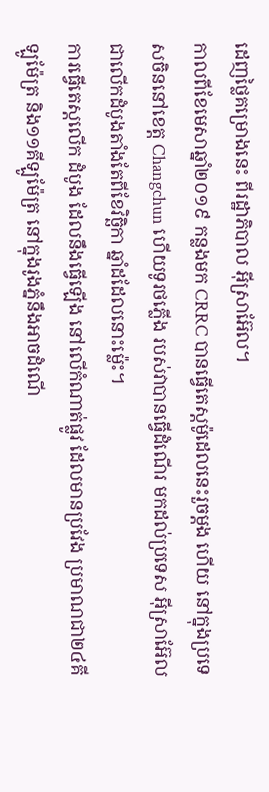ដេញថ្លៃគម្រោងនេះ ពីរដ្ឋាភិបាល អ៊ីស្រាអ៊ែល។
កាលពីខែមេសាឆ្នាំ២០១៩ កន្លងមក CRRC បានធ្វើតេស្តម៉ូដេលនេះរួចម្តង ហើយ នៅក្នុងប្រទេសចិននៅខេត្ត Changchun ហើយទូរថភ្លើង របស់វាបានធ្វើដំណើរ មកដល់ប្រទេស អ៊ីស្រាអ៊ែល ជាលើកដំបូងតាំងតែពីខែវិច្ឆិកា ឆ្នាំដដែលនោះម្ល៉េះ។
ការធ្វើតេស្តលើក ដំបូង ដែលនឹងធ្វើឡើង នៅលើកំណាត់ផ្លូវ ដែលមានប្រវែង ប្រមាណជា២៤គីឡូម៉ែត្រ និង១១គីឡូម៉ែត្រ នៅក្នុងរូងភ្នំនឹងអាចដំណើ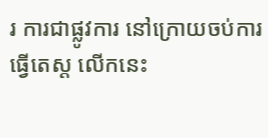រ ការជាផ្លូវការ នៅក្រោយចប់ការធ្វើតេស្ត លើកនេះ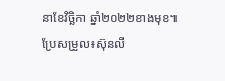នាខែវិច្ឆិកា ឆ្នាំ២០២២ខាងមុខ៕
ប្រែសម្រួល៖ស៊ុនលី